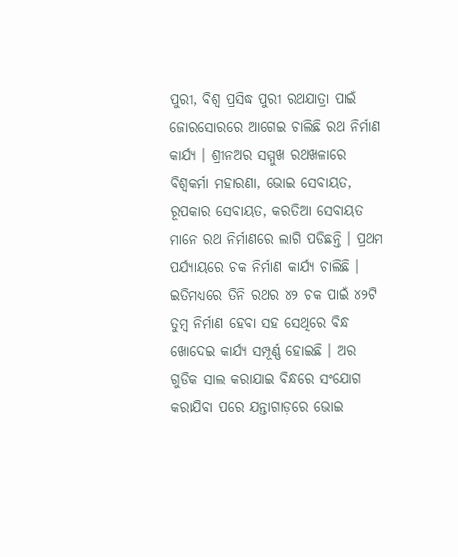ପୁରୀ, ବିଶ୍ଵ ପ୍ରସିଦ୍ଧ ପୁରୀ ରଥଯାତ୍ରା ପାଇଁ ଜୋରସୋରରେ ଆଗେଇ ଚାଲିଛି ରଥ ନିର୍ମାଣ କାର୍ଯ୍ୟ । ଶ୍ରୀନଅର ସମ୍ମୁଖ ରଥଖଳାରେ ବିଶ୍ଵକର୍ମା ମହାରଣା, ଭୋଇ ସେବାୟତ, ରୂପକାର ସେବାୟତ, କରତିଆ ସେବାୟତ ମାନେ ରଥ ନିର୍ମାଣରେ ଲାଗି ପଡିଛନ୍ତି । ପ୍ରଥମ ପର୍ଯ୍ୟାୟରେ ଚକ ନିର୍ମାଣ କାର୍ଯ୍ୟ ଚାଲିଛି । ଇତିମଧ୍ୟରେ ତିନି ରଥର ୪୨ ଚକ ପାଇଁ ୪୨ଟି ତୁମ୍ବ ନିର୍ମାଣ ହେବା ସହ ସେଥିରେ ବିନ୍ଧ ଖୋଦେଇ କାର୍ଯ୍ୟ ସମ୍ପୂର୍ଣ୍ଣ ହୋଇଛି । ଅର ଗୁଡିକ ସାଲ କରାଯାଇ ବିନ୍ଧରେ ସଂଯୋଗ କରାଯିବା ପରେ ଯନ୍ତାଗାଡ଼ରେ ଭୋଇ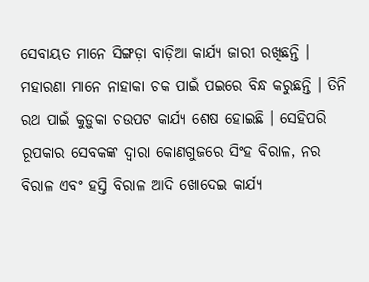ସେବାୟତ ମାନେ ସିଙ୍ଗଡ଼ା ବାଡ଼ିଆ କାର୍ଯ୍ୟ ଜାରୀ ରଖିଛନ୍ତି । ମହାରଣା ମାନେ ନାହାକା ଚକ ପାଇଁ ପଇରେ ବିନ୍ଧ କରୁଛନ୍ତି । ତିନି ରଥ ପାଇଁ କୁଡ଼ୁକା ଚଉପଟ କାର୍ଯ୍ୟ ଶେଷ ହୋଇଛି । ସେହିପରି ରୂପକାର ସେବକଙ୍କ ଦ୍ଵାରା କୋଣଗୁଜରେ ସିଂହ ବିରାଳ, ନର ବିରାଳ ଏବଂ ହସ୍ତି ବିରାଳ ଆଦି ଖୋଦେଇ କାର୍ଯ୍ୟ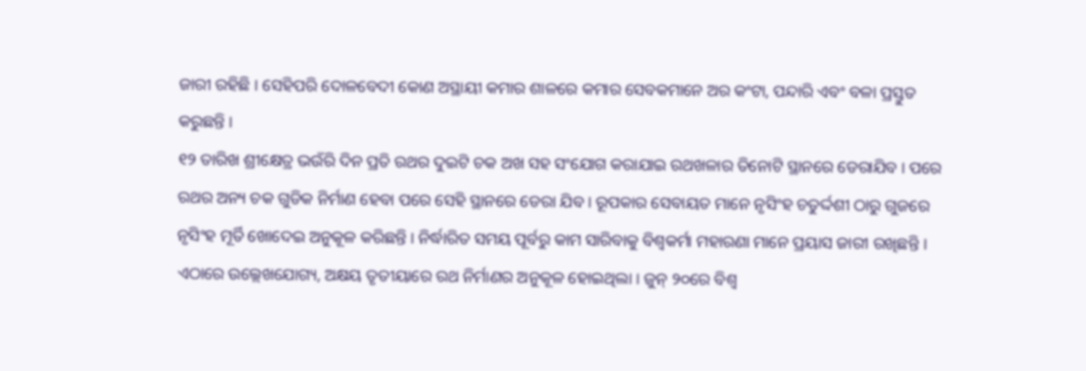ଜାରୀ ରହିଛି । ସେହିପରି ଦୋଳବେଦୀ କୋଣ ଅସ୍ଥାୟୀ କମାର ଶାଳରେ କମାର ସେବକମାନେ ଅର କଂଟା, ପନ୍ଦାରି ଏବଂ ବଳା ପ୍ରସ୍ତୁତ କରୁଛନ୍ତି ।
୧୨ ତାରିଖ ଶ୍ରୀକ୍ଷେତ୍ର ଭଉଁରି ଦିନ ପ୍ରତି ରଥର ଦୁଇଟି ଚକ ଅଖ ସହ ସଂଯୋଗ କରାଯାଇ ରଥଖଳାର ତିନୋଟି ସ୍ଥାନରେ ଡେରାଯିବ । ପରେ ରଥର ଅନ୍ୟ ଚକ ଗୁଡିକ ନିର୍ମାଣ ହେବା ପରେ ସେହି ସ୍ଥାନରେ ଡେରା ଯିବ । ରୂପକାର ସେବାୟତ ମାନେ ନୃସିଂହ ଚତୁର୍ଦ୍ଦଶୀ ଠାରୁ ଗୁଜରେ ନୃସିଂହ ମୂର୍ତି ଖୋଦେଇ ଅନୁକୂଳ କରିଛନ୍ତି । ନିର୍ଦ୍ଧାରିତ ସମୟ ପୂର୍ବରୁ କାମ ସାରିବାକୁ ବିଶ୍ଵକର୍ମା ମହାରଣା ମାନେ ପ୍ରୟାସ ଜାରୀ ରଖିଛନ୍ତି ।
ଏଠାରେ ଉଲ୍ଲେଖଯୋଗ୍ୟ, ଅକ୍ଷୟ ତୃତୀୟାରେ ରଥ ନିର୍ମାଣର ଅନୁକୂଳ ହୋଇଥିଲା । ଜୁନ୍ ୨୦ରେ ବିଶ୍ଵ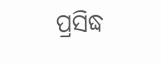ପ୍ରସିଦ୍ଧ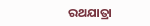ରଥଯାତ୍ରା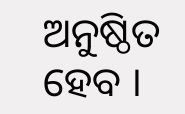ଅନୁଷ୍ଠିତ ହେବ ।